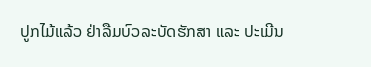ປູກໄມ້ແລ້ວ ຢ່າລືມບົວລະບັດຮັກສາ ແລະ ປະເມີນ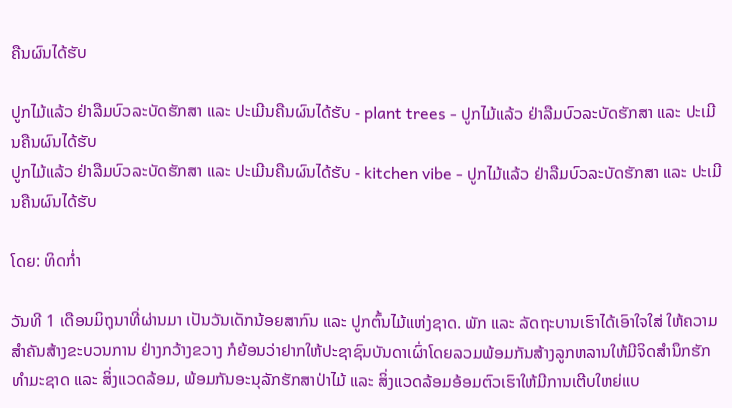ຄືນຜົນໄດ້ຮັບ

ປູກໄມ້ແລ້ວ ຢ່າລືມບົວລະບັດຮັກສາ ແລະ ປະເມີນຄືນຜົນໄດ້ຮັບ - plant trees - ປູກໄມ້ແລ້ວ ຢ່າລືມບົວລະບັດຮັກສາ ແລະ ປະເມີນຄືນຜົນໄດ້ຮັບ
ປູກໄມ້ແລ້ວ ຢ່າລືມບົວລະບັດຮັກສາ ແລະ ປະເມີນຄືນຜົນໄດ້ຮັບ - kitchen vibe - ປູກໄມ້ແລ້ວ ຢ່າລືມບົວລະບັດຮັກສາ ແລະ ປະເມີນຄືນຜົນໄດ້ຮັບ

ໂດຍ: ທິດກໍ່າ

ວັນທີ 1 ເດືອນມິຖຸນາທີ່ຜ່ານມາ ເປັນວັນເດັກນ້ອຍສາກົນ ແລະ ປູກຕົ້ນໄມ້ແຫ່ງຊາດ. ພັກ ແລະ ລັດຖະບານເຮົາໄດ້ເອົາໃຈໃສ່ ໃຫ້ຄວາມສຳຄັນສ້າງຂະບວນການ ຢ່າງກວ້າງຂວາງ ກໍຍ້ອນວ່າຢາກໃຫ້ປະຊາຊົນບັນດາເຜົ່າໂດຍລວມພ້ອມກັນສ້າງລູກຫລານໃຫ້ມີຈິດສໍານຶກຮັກທໍາມະຊາດ ແລະ ສິ່ງແວດລ້ອມ, ພ້ອມກັນອະນຸລັກຮັກສາປ່າໄມ້ ແລະ ສິ່ງແວດລ້ອມອ້ອມຕົວເຮົາໃຫ້ມີການເຕີບໃຫຍ່ແບ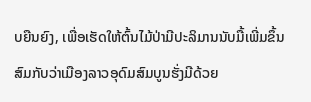ບຍືນຍົງ, ເພື່ອເຮັດໃຫ້ຕົ້ນໄມ້ປ່າມີປະລິມານນັບມື້ເພີ່ມຂຶ້ນ ສົມກັບວ່າເມືອງລາວອຸດົມສົມບູນຮັ່ງມີດ້ວຍ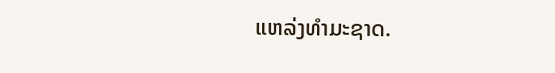ແຫລ່ງທໍາມະຊາດ.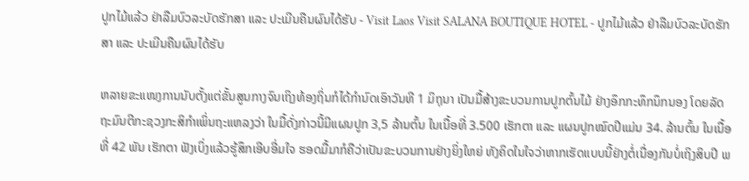ປູກໄມ້ແລ້ວ ຢ່າລືມບົວລະບັດຮັກສາ ແລະ ປະເມີນຄືນຜົນໄດ້ຮັບ - Visit Laos Visit SALANA BOUTIQUE HOTEL - ປູກໄມ້ແລ້ວ ຢ່າລືມບົວລະບັດຮັກສາ ແລະ ປະເມີນຄືນຜົນໄດ້ຮັບ

ຫລາຍຂະແໜງການນັບຕັ້ງແຕ່ຂັ້ນສູນກາງຈົນເຖິງທ້ອງຖິ່ນກໍໄດ້ກຳນົດເອົາວັນທີ 1 ມິຖຸນາ ເປັນມື້ສ້າງຂະບວນການປູກຕົ້ນໄມ້ ຢ່າງອຶກກະທຶກນຶກນອງ ໂດຍລັດຖະມົນຕີກະຊວງກະສິກຳເພິ່ນຖະແຫລງວ່າ ໃນມື້ດັ່ງກ່າວນີ້ມີແຜນປູກ 3,5 ລ້ານຕົ້ນ ໃນເນື້ອທີ່ 3.500 ເຮັກຕາ ແລະ ແຜນປູກໝົດປີແມ່ນ 34. ລ້ານຕົ້ນ ໃນເນື້ອທີ່ 42 ພັນ ເຮັກຕາ ຟັງເບິ່ງແລ້ວຮູ້ສຶກເອີບອີ່ມໃຈ ຮອດມື້ມາກໍຄືວ່າເປັນຂະບວນການຢ່າງຍິ່ງໃຫຍ່ ທັງຄິດໃນໃຈວ່າຫາກເຮັດແບບນີ້ຢ່າງຕໍ່ເນື່ອງກັນບໍ່ເຖິງສິບປີ ພ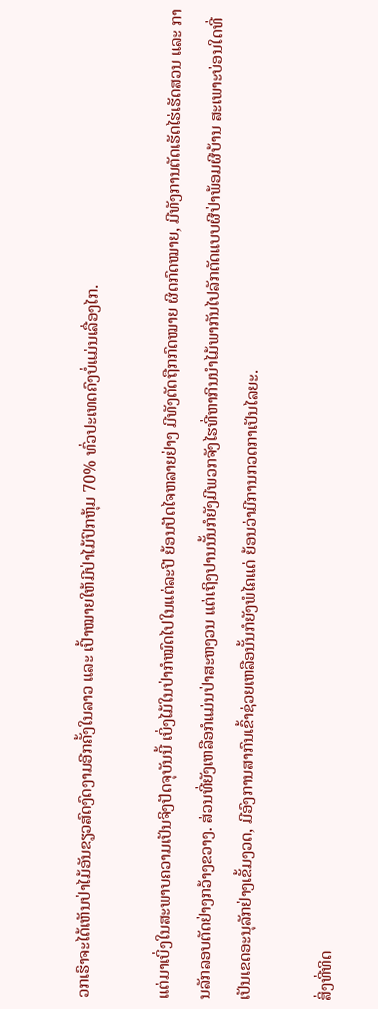ວກເຮົາຈະໄດ້ເຫັນປ່າໄມ້ອັນຂຽວສົດງົດງາມອີກຄັ້ງໃນລາວ ແລະ ເປົ້າໝາຍໃຫ້ມີປ່າໄມ້ປົກຫຸ້ມ 70% ທົ່ວປະເທດຄົງບໍ່ແມ່ນເລື່ອງໄກ.

ແຕ່ມາເບິ່ງໃນສະພາບຄວາມເປັນຈິງປັດຈຸບັນນີ້ ເບິ່ງໄມ້ໃນປ່າກໍໝົດໄປໃນແຕ່ລະປີ ຍ້ອນປັດໄຈຫລາຍຢ່າງ ມີທັງຕັດຖືກກົດໝາຍ ຜິດກົດໝາຍ, ມີທັງການຕັດເຮັດໄຮ່ເຮັດສວນ ແລະ ການລັກລອບຕັດຢ່າງກວ້າງຂວາງ. ສ່ວນທີ່ຍັງເຫລືອກໍແມ່ນປ່າສະຫງວນ ແຕ່ເຖິງປານນັ້ນກໍຍັງມີພວກຈັງໄຮທີ່ຫາກິນນໍາໄມ້ພາກັນໄປລັກຕັດແບບຜີປ່າພ້ອມຜີບ້ານ ສະເພາະບ່ອນໃດທີ່ເປັນເຂດອະນຸລັກຢ່າງເຂັ້ມງວດ, ມີອົງການສາກົນເຂົ້າຊ່ວຍເຫລືອນັ້ນກໍຍັງພໍໄຄແດ່ ຍ້ອນວ່າມີການກວດກາເປັນໄລຍະ.

ສິ່ງທີ່ທິດ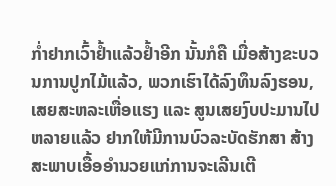ກໍ່າຢາກເວົ້າຢໍ້າແລ້ວຢໍ້າອີກ ນັ້ນກໍຄື ເມື່ອສ້າງຂະບວນການປູກໄມ້ແລ້ວ, ພວກເຮົາໄດ້ລົງທຶນລົງຮອນ, ເສຍສະຫລະເຫື່ອແຮງ ແລະ ສູນເສຍງົບປະມານໄປຫລາຍແລ້ວ ຢາກໃຫ້ມີການບົວລະບັດຮັກສາ ສ້າງສະພາບເອື້ອອຳນວຍແກ່ການຈະເລີນເຕີ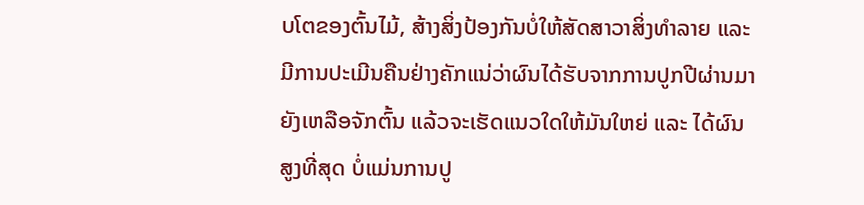ບໂຕຂອງຕົ້ນໄມ້, ສ້າງສິ່ງປ້ອງກັນບໍ່ໃຫ້ສັດສາວາສິ່ງທຳລາຍ ແລະ ມີການປະເມີນຄືນຢ່າງຄັກແນ່ວ່າຜົນໄດ້ຮັບຈາກການປູກປີຜ່ານມາຍັງເຫລືອຈັກຕົ້ນ ແລ້ວຈະເຮັດແນວໃດໃຫ້ມັນໃຫຍ່ ແລະ ໄດ້ຜົນສູງທີ່ສຸດ ບໍ່ແມ່ນການປູ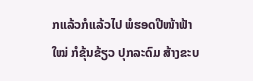ກແລ້ວກໍແລ້ວໄປ ພໍຮອດປີໜ້າຟ້າໃໝ່ ກໍຂຸ້ນຂ້ຽວ ປຸກລະດົມ ສ້າງຂະບ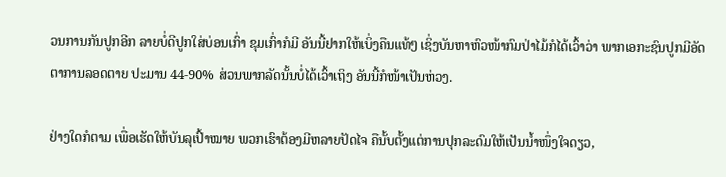ວນການກັນປູກອີກ ລາຍບໍ່ດີປູກໃສ່ບ່ອນເກົ່າ ຂຸມເກົ່າກໍມີ ອັນນີ້ຢາກໃຫ້ເບິ່ງຄືນແທ້ໆ ເຊິ່ງບັນຫາຫົວໜ້າກົມປ່າໄມ້ກໍໄດ້ເວົ້າວ່າ ພາກເອກະຊົນປູກມີອັດຕາການລອດຕາຍ ປະມານ 44-90% ສ່ວນພາກລັດນັ້ນບໍ່ໄດ້ເວົ້າເຖິງ ອັນນີ້ກໍໜ້າເປັນຫ່ວງ.

ຢ່າງໃດກໍຕາມ ເພື່ອເຮັດໃຫ້ບັນລຸເປົ້າໝາຍ ພວກເຮົາຕ້ອງມີຫລາຍປັດໄຈ ຄືນັ້ບຕັ້ງແຕ່ການປຸກລະດົມໃຫ້ເປັນນໍ້າໜຶ່ງໃຈດຽວ,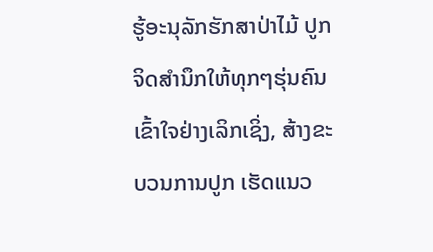ຮູ້ອະນຸລັກຮັກສາປ່າໄມ້ ປູກຈິດສຳນຶກໃຫ້ທຸກໆຮຸ່ນຄົນເຂົ້າໃຈຢ່າງເລິກເຊິ່ງ, ສ້າງຂະບວນການປູກ ເຮັດແນວ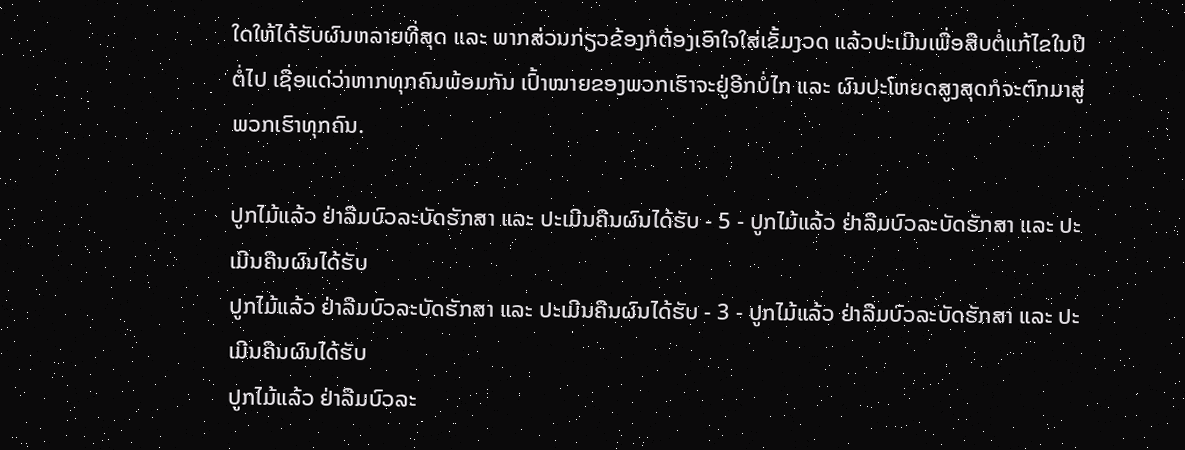ໃດໃຫ້ໄດ້ຮັບຜົນຫລາຍທີ່ສຸດ ແລະ ພາກສ່ວນກ່ຽວຂ້ອງກໍຕ້ອງເອົາໃຈໃສ່ເຂັ້ມງວດ ແລ້ວປະເມີນເພື່ອສືບຕໍ່ແກ້ໄຂໃນປີຕໍ່ໄປ ເຊື່ອແດ່ວ່າຫາກທຸກຄົນພ້ອມກັນ ເປົ້າໝາຍຂອງພວກເຮົາຈະຢູ່ອີກບໍ່ໄກ ແລະ ຜົນປະໂຫຍດສູງສຸດກໍຈະຕົກມາສູ່ພວກເຮົາທຸກຄົນ.

ປູກໄມ້ແລ້ວ ຢ່າລືມບົວລະບັດຮັກສາ ແລະ ປະເມີນຄືນຜົນໄດ້ຮັບ - 5 - ປູກໄມ້ແລ້ວ ຢ່າລືມບົວລະບັດຮັກສາ ແລະ ປະເມີນຄືນຜົນໄດ້ຮັບ
ປູກໄມ້ແລ້ວ ຢ່າລືມບົວລະບັດຮັກສາ ແລະ ປະເມີນຄືນຜົນໄດ້ຮັບ - 3 - ປູກໄມ້ແລ້ວ ຢ່າລືມບົວລະບັດຮັກສາ ແລະ ປະເມີນຄືນຜົນໄດ້ຮັບ
ປູກໄມ້ແລ້ວ ຢ່າລືມບົວລະ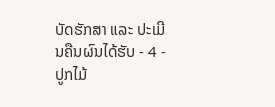ບັດຮັກສາ ແລະ ປະເມີນຄືນຜົນໄດ້ຮັບ - 4 - ປູກໄມ້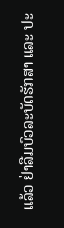ແລ້ວ ຢ່າລືມບົວລະບັດຮັກສາ ແລະ ປະ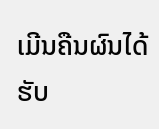ເມີນຄືນຜົນໄດ້ຮັບ